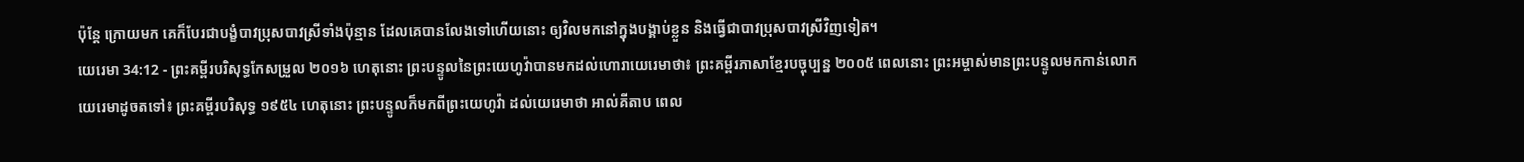ប៉ុន្តែ ក្រោយមក គេក៏បែរជាបង្ខំបាវប្រុសបាវស្រីទាំងប៉ុន្មាន ដែលគេបានលែងទៅហើយនោះ ឲ្យវិលមកនៅក្នុងបង្គាប់ខ្លួន និងធ្វើជាបាវប្រុសបាវស្រីវិញទៀត។
យេរេមា 34:12 - ព្រះគម្ពីរបរិសុទ្ធកែសម្រួល ២០១៦ ហេតុនោះ ព្រះបន្ទូលនៃព្រះយេហូវ៉ាបានមកដល់ហោរាយេរេមាថា៖ ព្រះគម្ពីរភាសាខ្មែរបច្ចុប្បន្ន ២០០៥ ពេលនោះ ព្រះអម្ចាស់មានព្រះបន្ទូលមកកាន់លោកយេរេមាដូចតទៅ៖ ព្រះគម្ពីរបរិសុទ្ធ ១៩៥៤ ហេតុនោះ ព្រះបន្ទូលក៏មកពីព្រះយេហូវ៉ា ដល់យេរេមាថា អាល់គីតាប ពេល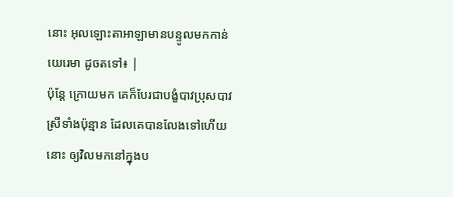នោះ អុលឡោះតាអាឡាមានបន្ទូលមកកាន់យេរេមា ដូចតទៅ៖ |
ប៉ុន្តែ ក្រោយមក គេក៏បែរជាបង្ខំបាវប្រុសបាវស្រីទាំងប៉ុន្មាន ដែលគេបានលែងទៅហើយនោះ ឲ្យវិលមកនៅក្នុងប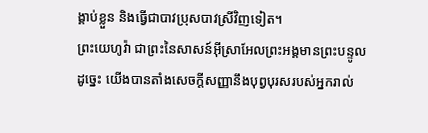ង្គាប់ខ្លួន និងធ្វើជាបាវប្រុសបាវស្រីវិញទៀត។
ព្រះយេហូវ៉ា ជាព្រះនៃសាសន៍អ៊ីស្រាអែលព្រះអង្គមានព្រះបន្ទូលដូច្នេះ យើងបានតាំងសេចក្ដីសញ្ញានឹងបុព្វបុរសរបស់អ្នករាល់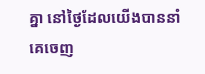គ្នា នៅថ្ងៃដែលយើងបាននាំគេចេញ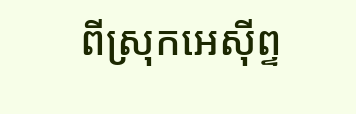ពីស្រុកអេស៊ីព្ទ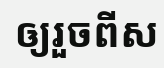ឲ្យរួចពីស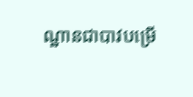ណ្ឋានជាបាវបម្រើ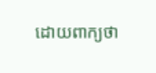ដោយពាក្យថា